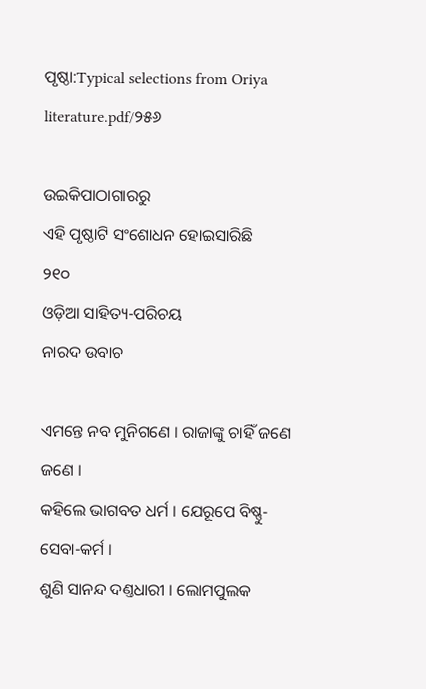ପୃଷ୍ଠା:Typical selections from Oriya literature.pdf/୨୫୬

ଉଇକିପାଠାଗାର‌ରୁ
ଏହି ପୃଷ୍ଠାଟି ସଂଶୋଧନ ହୋଇସାରିଛି
୨୧୦
ଓଡ଼ିଆ ସାହିତ୍ୟ-ପରିଚୟ
ନାରଦ ଉବାଚ

ଏମନ୍ତେ ନବ ମୁନିଗଣେ । ରାଜାଙ୍କୁ ଚାହିଁ ଜଣେ ଜଣେ ।
କ‌ହିଲେ ଭାଗବତ ଧର୍ମ । ଯେରୂପେ ବିଷ୍ଣୁ-ସେବା-କର୍ମ ।
ଶୁଣି ସାନନ୍ଦ ଦଣ୍ତଧାରୀ । ଲୋମ‌‌ପୁଲକ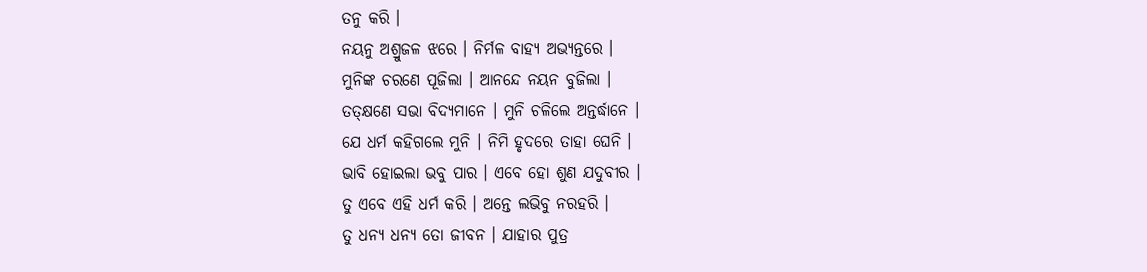ତନୁ କରି ।
ନୟନୁ ଅଶ୍ରୁଜଳ ଝରେ । ନିର୍ମଳ ବାହ୍ୟ ଅଭ୍ୟନ୍ତରେ ।
ମୁନିଙ୍କ ଚରଣେ ପୂଜିଲା । ଆନନ୍ଦେ ନୟନ ବୁଜିଲା ।
ତ‌ତ୍‌କ୍ଷଣେ ସଭା ବିଦ୍ୟମାନେ । ମୁନି ଚଳିଲେ ଅନ୍ତର୍ଦ୍ଧାନେ ।
ଯେ ଧର୍ମ କ‌ହିଗଲେ ମୁନି । ନିମି ହୃଦରେ ତାହା ଘେନି ।
ଭାବି ହୋଇଲା ଭବୁ ପାର । ଏବେ ହୋ ଶୁଣ ଯଦୁବୀର ।
ତୁ ଏବେ ଏହି ଧର୍ମ କରି । ଅନ୍ତେ ଲଭିବୁ ନରହରି ।
ତୁ ଧନ୍ୟ ଧନ୍ୟ ତୋ ଜୀବନ । ଯାହାର ପୁତ୍ର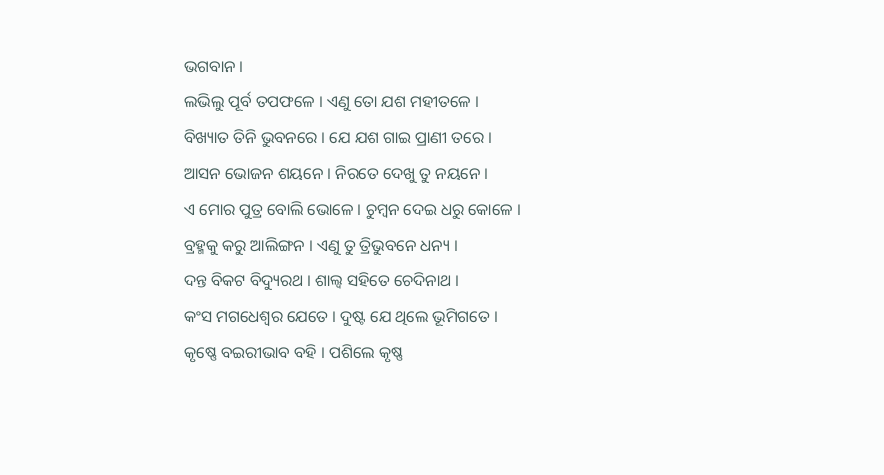ଭଗବାନ ।
ଲଭିଲୁ ପୂର୍ବ ତପଫଳେ । ଏଣୁ ତୋ ଯଶ ମ‌ହୀତଳେ ।
ବିଖ୍ୟାତ ତିନି ଭୁବନରେ । ଯେ ଯଶ ଗାଇ ପ୍ରାଣୀ ତରେ ।
ଆସନ ଭୋଜନ ଶୟନେ । ନିରତେ ଦେଖୁ ତୁ ନୟନେ ।
ଏ ମୋର ପୁତ୍ର ବୋଲି ଭୋଳେ । ଚୁମ୍ବନ ଦେଇ ଧରୁ କୋଳେ ।
ବ୍ରହ୍ମକୁ କରୁ ଆଲିଙ୍ଗନ । ଏଣୁ ତୁ ତ୍ରିଭୁବନେ ଧନ୍ୟ ।
ଦନ୍ତ ବିକଟ ବିଦ୍ୟୁରଥ । ଶାଲ୍ୱ ସ‌ହିତେ ଚେଦିନାଥ ।
କଂସ ମଗଧେଶ୍ୱର ଯେତେ । ଦୁଷ୍ଟ ଯେ ଥିଲେ ଭୂମିଗତେ ।
କୃଷ୍ଣେ ବଇରୀଭାବ ବ‌ହି । ପଶିଲେ କୃଷ୍ଣ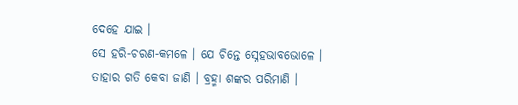ଦେହେ ଯାଇ ।
ସେ ହରି-ଚରଣ-କମଳେ । ଯେ ଚିନ୍ତେ ସ୍ନେହଭାବଭୋଳେ ।
ତାହାର ଗତି କେବା ଜାଣି । ବ୍ରହ୍ମା ଶଙ୍କର ପରିମାଣି ।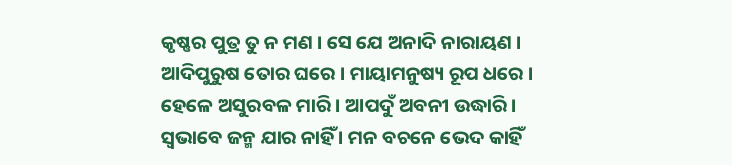କୃଷ୍ଣର ପୁତ୍ର ତୁ ନ ମଣ । ସେ ଯେ ଅନାଦି ନାରାୟଣ ।
ଆଦିପୁରୁଷ ତୋର ଘରେ । ମାୟାମନୁଷ୍ୟ ରୂପ ଧରେ ।
ହେଳେ ଅସୁରବଳ ମାରି । ଆପଦୁଁ ଅବନୀ ଉଦ୍ଧାରି ।
ସ୍ୱଭାବେ ଜନ୍ମ ଯାର ନାହିଁ । ମନ ବଚନେ ଭେଦ କାହିଁ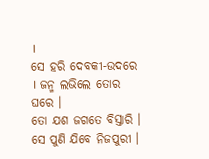।
ସେ ହରି ଦେବକୀ-ଉଦରେ । ଜନ୍ମ ଲଭିଲେ ତୋର ଘରେ ।
ତୋ ଯଶ ଜଗତେ ବିସ୍ତାରି । ସେ ପୁଣି ଯିବେ ନିଜପୁରୀ ।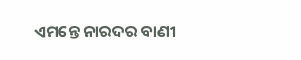ଏମନ୍ତେ ନାରଦର ବାଣୀ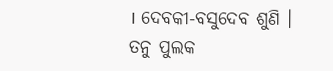। ଦେବକୀ-ବସୁଦେବ ଶୁଣି ।
ତନୁ ପୁଲକ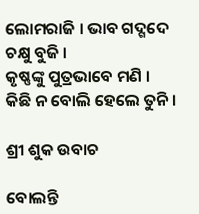ଲୋମରାଜି । ଭାବ ଗଦ୍ଗଦେ ଚକ୍ଷୁ ବୁଜି ।
କୃଷ୍ଣଙ୍କୁ ପୁତ୍ରଭାବେ ମଣି । କିଛି ନ ବୋଲି ହେଲେ ତୁନି ।

ଶ୍ରୀ ଶୁକ ଉବାଚ

ବୋଲନ୍ତି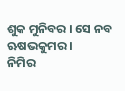ଶୁକ ମୁନିବର । ସେ ନବ ଋଷଭକୁମର ।
ନିମିର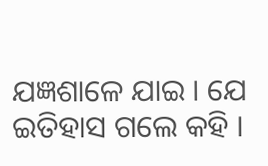ଯଜ୍ଞଶାଳେ ଯାଇ । ଯେ ଇତିହାସ ଗଲେ କ‌ହି ।